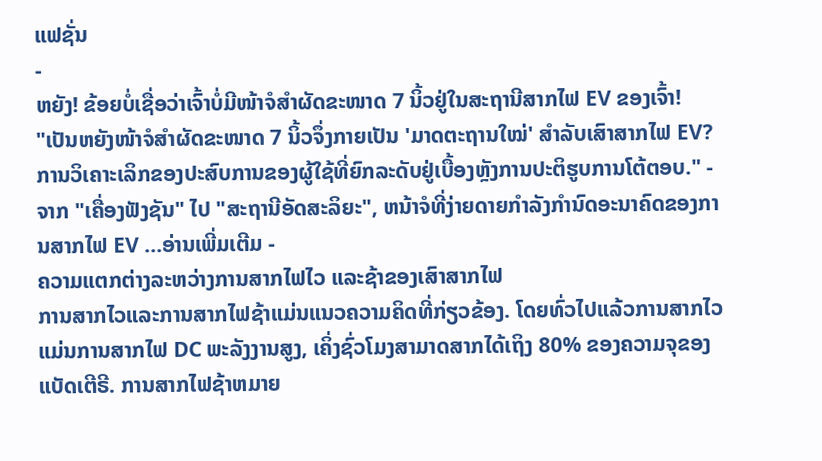ແຟຊັ່ນ
-
ຫຍັງ! ຂ້ອຍບໍ່ເຊື່ອວ່າເຈົ້າບໍ່ມີໜ້າຈໍສຳຜັດຂະໜາດ 7 ນິ້ວຢູ່ໃນສະຖານີສາກໄຟ EV ຂອງເຈົ້າ!
"ເປັນຫຍັງໜ້າຈໍສຳຜັດຂະໜາດ 7 ນິ້ວຈຶ່ງກາຍເປັນ 'ມາດຕະຖານໃໝ່' ສໍາລັບເສົາສາກໄຟ EV? ການວິເຄາະເລິກຂອງປະສົບການຂອງຜູ້ໃຊ້ທີ່ຍົກລະດັບຢູ່ເບື້ອງຫຼັງການປະຕິຮູບການໂຕ້ຕອບ." - ຈາກ "ເຄື່ອງຟັງຊັນ" ໄປ "ສະຖານີອັດສະລິຍະ", ຫນ້າຈໍທີ່ງ່າຍດາຍກໍາລັງກໍານົດອະນາຄົດຂອງການສາກໄຟ EV ...ອ່ານເພີ່ມເຕີມ -
ຄວາມແຕກຕ່າງລະຫວ່າງການສາກໄຟໄວ ແລະຊ້າຂອງເສົາສາກໄຟ
ການສາກໄວແລະການສາກໄຟຊ້າແມ່ນແນວຄວາມຄິດທີ່ກ່ຽວຂ້ອງ. ໂດຍທົ່ວໄປແລ້ວການສາກໄວແມ່ນການສາກໄຟ DC ພະລັງງານສູງ, ເຄິ່ງຊົ່ວໂມງສາມາດສາກໄດ້ເຖິງ 80% ຂອງຄວາມຈຸຂອງແບັດເຕີຣີ. ການສາກໄຟຊ້າຫມາຍ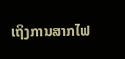ເຖິງການສາກໄຟ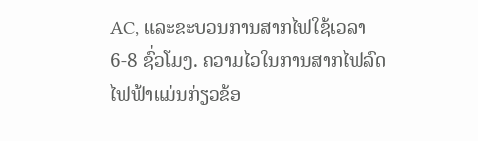AC, ແລະຂະບວນການສາກໄຟໃຊ້ເວລາ 6-8 ຊົ່ວໂມງ. ຄວາມໄວໃນການສາກໄຟລົດໄຟຟ້າແມ່ນກ່ຽວຂ້ອ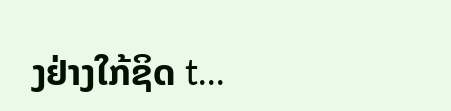ງຢ່າງໃກ້ຊິດ t...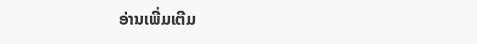ອ່ານເພີ່ມເຕີມ